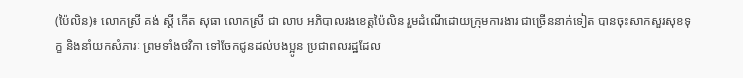(ប៉ៃលិន)៖ លោកស្រី គង់ ស្តី កើត សុធា លោកស្រី ជា លាប អភិបាលរងខេត្តប៉ៃលិន រួមដំណើដោយក្រុមការងារ ជាច្រើននាក់ទៀត បានចុះសាកសួរសុខទុក្ខ និងនាំយកសំភារៈ ព្រមទាំងថវិកា ទៅចែកជូនដល់បងប្អូន ប្រជាពលរដ្ឋដែល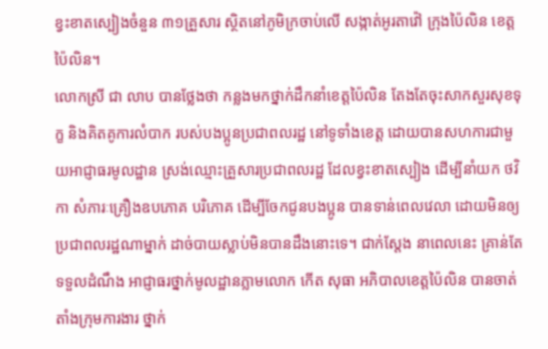ខ្វះខាតស្បៀងចំនួន ៣១គ្រួសារ ស្ថិតនៅភូមិក្រចាប់លើ សង្កាត់អូរតាវ៉ៅ ក្រុងប៉ៃលិន ខេត្តប៉ៃលិន។
លោកស្រី ជា លាប បានថ្លែងថា កន្លងមកថ្នាក់ដឹកនាំខេត្តប៉ៃលិន តែងតែចុះសាកសួរសុខទុក្ខ និងគិតគូការលំបាក របស់បងប្អូនប្រជាពលរដ្ឋ នៅទូទាំងខេត្ត ដោយបានសហការជាមួយអាជ្ញាធរមូលដ្ឋាន ស្រង់ឈ្មោះគ្រួសារប្រជាពលរដ្ឋ ដែលខ្វះខាតស្បៀង ដើម្បីនាំយក ថវិកា សំភារៈគ្រឿងឧបភោគ បរិភោគ ដើម្បីចែកជូនបងប្អូន បានទាន់ពេលវេលា ដោយមិនឲ្យប្រជាពលរដ្ឋណាម្នាក់ ដាច់បាយស្លាប់មិនបានដឹងនោះទេ។ ជាក់ស្តែង នាពេលនេះ គ្រាន់តែទទួលដំណឹង អាជ្ញាធរថ្នាក់មូលដ្ឋានភ្លាមលោក កើត សុធា អភិបាលខេត្តប៉ៃលិន បានចាត់តាំងក្រុមការងារ ថ្នាក់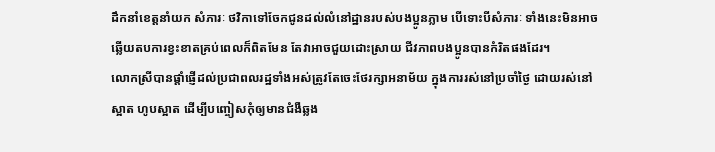ដឹកនាំខេត្តនាំយក សំភារៈ ថវិកាទៅចែកជូនដល់លំនៅដ្ឋានរបស់បងប្អូនភ្លាម បើទោះបីសំភារៈ ទាំងនេះមិនអាចឆ្លើយតបការខ្វះខាតគ្រប់ពេលក៏ពិតមែន តែវាអាចជួយដោះស្រាយ ជីវភាពបងប្អូនបានកំរិតផងដែរ។
លោកស្រីបានផ្តាំផ្ញើដល់ប្រជាពលរដ្ឋទាំងអស់ត្រូវតែចេះថែរក្សាអនាម័យ ក្នុងការរស់នៅប្រចាំថ្ងៃ ដោយរស់នៅស្អាត ហូបស្អាត ដើម្បីបញ្ចៀសកុំឲ្យមានជំងឺឆ្លង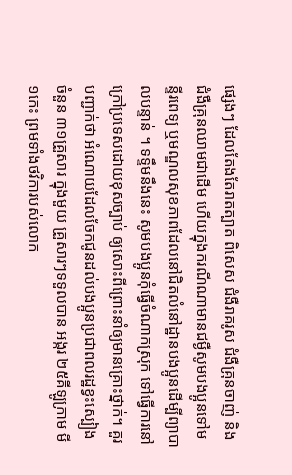ផ្សេងៗ ដែលតែងតែរាតត្បាត ពិសេស ជំងឺរាគរូស ជំងឺគ្រុនចាញ់ និងជំងឺគ្រុនឈាមជាដើម ហើយក្នុងករណីណាមានជម្ងឺសូមបងប្អូនទៅមន្ទីរពេទ្យ ឬមណ្ឌលសុខភាពដែលនៅជិតលំនៅដ្ឋានបងប្អូនដើម្បីព្យាបាលបន្ទាន់ ។ ទទឹ្ទមនឹងនេះ សូមបងប្អូនកុំធ្វើចំណាកស្រុក ទៅធ្វើការនៅក្រៅប្រទេសដោយខុសច្បាប់ ឲ្យសោះពីព្រោះនាំឲ្យមានគ្រោះថ្នាក់។ គួរបញ្ជាក់ថា អំណោយដែលចែកជូនដល់បងប្អូនប្រជាពលរដ្ឋខ្វះស្បៀងចំនួន ៣១គ្រួសារ ក្នុងមួយ គ្រួសារៗទទួលបាន អង្ករ ២៥គីឡូក្រាម មី១កេះ ព្រមទាំងថវិការបស់លោក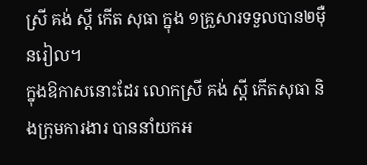ស្រី គង់ ស្តី កើត សុធា ក្នុង ១គ្រួសារទទួលបាន២ម៉ឺនរៀល។
ក្នុងឱកាសនោះដែរ លោកស្រី គង់ ស្តី កើតសុធា និងក្រុមការងារ បាននាំយកអ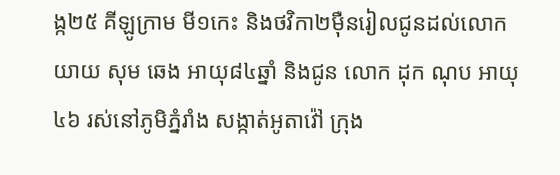ង្ក២៥ គីឡូក្រាម មី១កេះ និងថវិកា២ម៉ឺនរៀលជូនដល់លោកយាយ សុម ឆេង អាយុ៨៤ឆ្នាំ និងជូន លោក ដុក ណុប អាយុ៤៦ រស់នៅភូមិភ្នំរាំង សង្កាត់អូតាវ៉ៅ ក្រុង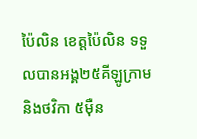ប៉ៃលិន ខេត្តប៉ៃលិន ទទួលបានអង្គ២៥គីឡូក្រាម និងថវិកា ៥ម៉ឺន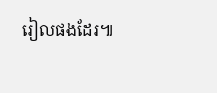រៀលផងដែរ៕